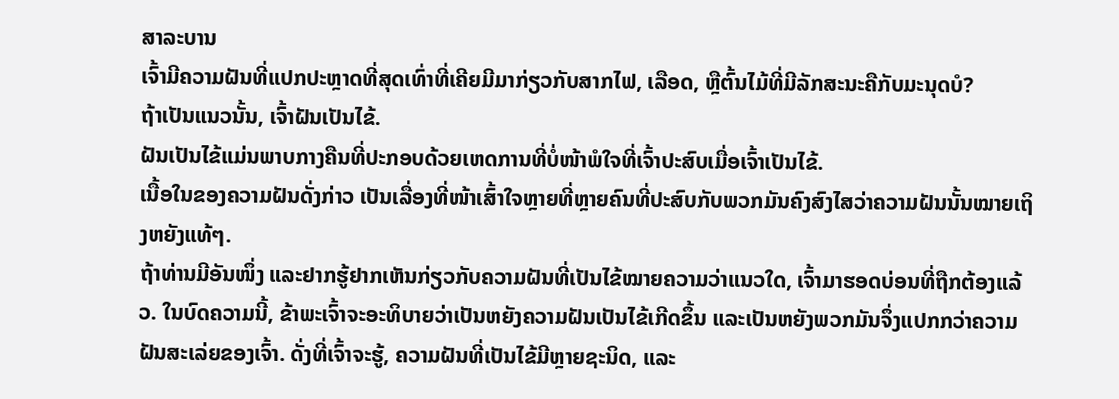ສາລະບານ
ເຈົ້າມີຄວາມຝັນທີ່ແປກປະຫຼາດທີ່ສຸດເທົ່າທີ່ເຄີຍມີມາກ່ຽວກັບສາກໄຟ, ເລືອດ, ຫຼືຕົ້ນໄມ້ທີ່ມີລັກສະນະຄືກັບມະນຸດບໍ?
ຖ້າເປັນແນວນັ້ນ, ເຈົ້າຝັນເປັນໄຂ້.
ຝັນເປັນໄຂ້ແມ່ນພາບກາງຄືນທີ່ປະກອບດ້ວຍເຫດການທີ່ບໍ່ໜ້າພໍໃຈທີ່ເຈົ້າປະສົບເມື່ອເຈົ້າເປັນໄຂ້.
ເນື້ອໃນຂອງຄວາມຝັນດັ່ງກ່າວ ເປັນເລື່ອງທີ່ໜ້າເສົ້າໃຈຫຼາຍທີ່ຫຼາຍຄົນທີ່ປະສົບກັບພວກມັນຄົງສົງໄສວ່າຄວາມຝັນນັ້ນໝາຍເຖິງຫຍັງແທ້ໆ.
ຖ້າທ່ານມີອັນໜຶ່ງ ແລະຢາກຮູ້ຢາກເຫັນກ່ຽວກັບຄວາມຝັນທີ່ເປັນໄຂ້ໝາຍຄວາມວ່າແນວໃດ, ເຈົ້າມາຮອດບ່ອນທີ່ຖືກຕ້ອງແລ້ວ. ໃນບົດຄວາມນີ້, ຂ້າພະເຈົ້າຈະອະທິບາຍວ່າເປັນຫຍັງຄວາມຝັນເປັນໄຂ້ເກີດຂຶ້ນ ແລະເປັນຫຍັງພວກມັນຈຶ່ງແປກກວ່າຄວາມຝັນສະເລ່ຍຂອງເຈົ້າ. ດັ່ງທີ່ເຈົ້າຈະຮູ້, ຄວາມຝັນທີ່ເປັນໄຂ້ມີຫຼາຍຊະນິດ, ແລະ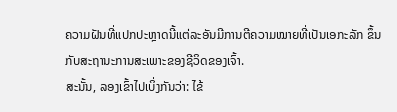ຄວາມຝັນທີ່ແປກປະຫຼາດນີ້ແຕ່ລະອັນມີການຕີຄວາມໝາຍທີ່ເປັນເອກະລັກ ຂຶ້ນກັບສະຖານະການສະເພາະຂອງຊີວິດຂອງເຈົ້າ.
ສະນັ້ນ, ລອງເຂົ້າໄປເບິ່ງກັນວ່າ: ໄຂ້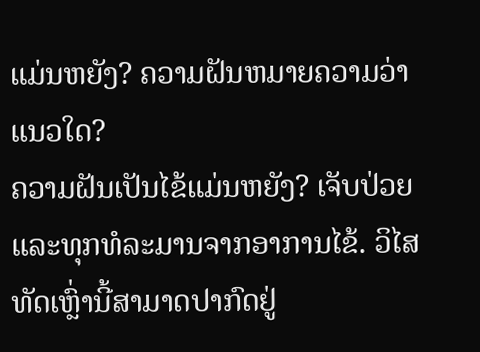ແມ່ນຫຍັງ? ຄວາມຝັນຫມາຍຄວາມວ່າແນວໃດ?
ຄວາມຝັນເປັນໄຂ້ແມ່ນຫຍັງ? ເຈັບປ່ວຍແລະທຸກທໍລະມານຈາກອາການໄຂ້. ວິໄສທັດເຫຼົ່ານີ້ສາມາດປາກົດຢູ່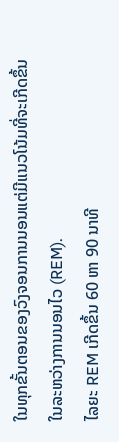ໃນທຸກຂັ້ນຕອນຂອງວົງຈອນການນອນແຕ່ມີແນວໂນ້ມທີ່ຈະເກີດຂຶ້ນໃນລະຫວ່າງການນອນໄວ (REM).
ໄລຍະ REM ເກີດຂຶ້ນ 60 ຫາ 90 ນາທີ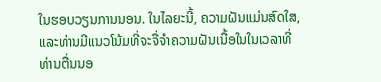ໃນຮອບວຽນການນອນ. ໃນໄລຍະນີ້, ຄວາມຝັນແມ່ນສົດໃສ, ແລະທ່ານມີແນວໂນ້ມທີ່ຈະຈື່ຈໍາຄວາມຝັນເນື້ອໃນໃນເວລາທີ່ທ່ານຕື່ນນອ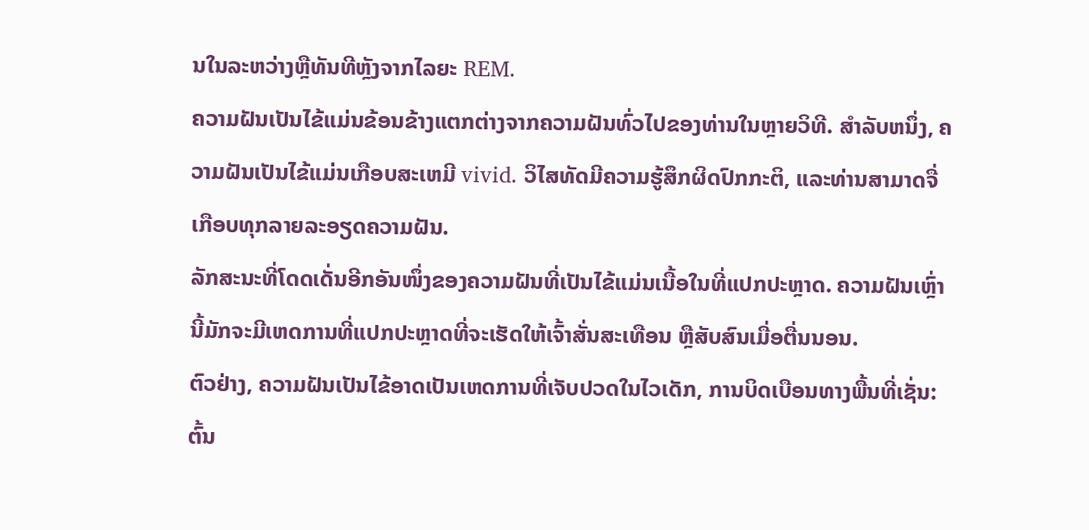ນໃນລະຫວ່າງຫຼືທັນທີຫຼັງຈາກໄລຍະ REM.
ຄວາມຝັນເປັນໄຂ້ແມ່ນຂ້ອນຂ້າງແຕກຕ່າງຈາກຄວາມຝັນທົ່ວໄປຂອງທ່ານໃນຫຼາຍວິທີ. ສໍາລັບຫນຶ່ງ, ຄວາມຝັນເປັນໄຂ້ແມ່ນເກືອບສະເຫມີ vivid. ວິໄສທັດມີຄວາມຮູ້ສຶກຜິດປົກກະຕິ, ແລະທ່ານສາມາດຈື່ເກືອບທຸກລາຍລະອຽດຄວາມຝັນ.
ລັກສະນະທີ່ໂດດເດັ່ນອີກອັນໜຶ່ງຂອງຄວາມຝັນທີ່ເປັນໄຂ້ແມ່ນເນື້ອໃນທີ່ແປກປະຫຼາດ. ຄວາມຝັນເຫຼົ່ານີ້ມັກຈະມີເຫດການທີ່ແປກປະຫຼາດທີ່ຈະເຮັດໃຫ້ເຈົ້າສັ່ນສະເທືອນ ຫຼືສັບສົນເມື່ອຕື່ນນອນ.
ຕົວຢ່າງ, ຄວາມຝັນເປັນໄຂ້ອາດເປັນເຫດການທີ່ເຈັບປວດໃນໄວເດັກ, ການບິດເບືອນທາງພື້ນທີ່ເຊັ່ນ: ຕົ້ນ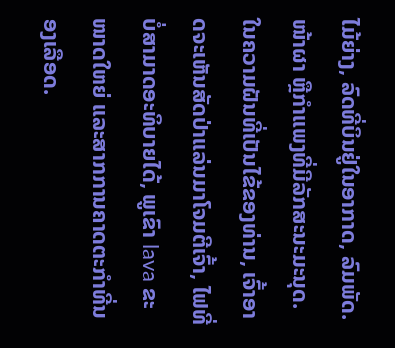ໄມ້ຍ່າງ, ລົດທີ່ບິນຢູ່ໃນອາກາດ, ລົມພັດ. ໜ້າຜາ ຫຼືກຳແພງທີ່ມີລັກສະນະມະນຸດ.
ໃນຄວາມຝັນທີ່ເປັນໄຂ້ຂອງທ່ານ, ເຈົ້າອາດຈະເຫັນສັດປ່າແລ່ນມາໂຈມຕີເຈົ້າ, ໄຟທີ່ບໍ່ສາມາດອະທິບາຍໄດ້, ພູເຂົາ lava ຂະໜາດໃຫຍ່ ແລະສາກການຄາດຕະກຳທີ່ນອງເລືອດ.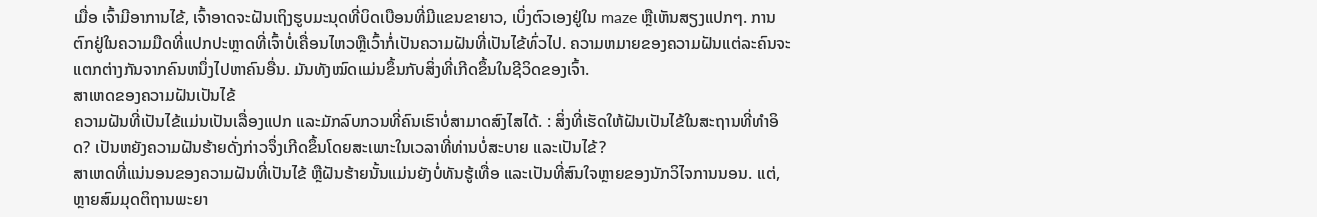ເມື່ອ ເຈົ້າມີອາການໄຂ້, ເຈົ້າອາດຈະຝັນເຖິງຮູບມະນຸດທີ່ບິດເບືອນທີ່ມີແຂນຂາຍາວ, ເບິ່ງຕົວເອງຢູ່ໃນ maze ຫຼືເຫັນສຽງແປກໆ. ການຕົກຢູ່ໃນຄວາມມືດທີ່ແປກປະຫຼາດທີ່ເຈົ້າບໍ່ເຄື່ອນໄຫວຫຼືເວົ້າກໍ່ເປັນຄວາມຝັນທີ່ເປັນໄຂ້ທົ່ວໄປ. ຄວາມຫມາຍຂອງຄວາມຝັນແຕ່ລະຄົນຈະແຕກຕ່າງກັນຈາກຄົນຫນຶ່ງໄປຫາຄົນອື່ນ. ມັນທັງໝົດແມ່ນຂຶ້ນກັບສິ່ງທີ່ເກີດຂຶ້ນໃນຊີວິດຂອງເຈົ້າ.
ສາເຫດຂອງຄວາມຝັນເປັນໄຂ້
ຄວາມຝັນທີ່ເປັນໄຂ້ແມ່ນເປັນເລື່ອງແປກ ແລະມັກລົບກວນທີ່ຄົນເຮົາບໍ່ສາມາດສົງໄສໄດ້. : ສິ່ງທີ່ເຮັດໃຫ້ຝັນເປັນໄຂ້ໃນສະຖານທີ່ທໍາອິດ? ເປັນຫຍັງຄວາມຝັນຮ້າຍດັ່ງກ່າວຈຶ່ງເກີດຂຶ້ນໂດຍສະເພາະໃນເວລາທີ່ທ່ານບໍ່ສະບາຍ ແລະເປັນໄຂ້?
ສາເຫດທີ່ແນ່ນອນຂອງຄວາມຝັນທີ່ເປັນໄຂ້ ຫຼືຝັນຮ້າຍນັ້ນແມ່ນຍັງບໍ່ທັນຮູ້ເທື່ອ ແລະເປັນທີ່ສົນໃຈຫຼາຍຂອງນັກວິໄຈການນອນ. ແຕ່, ຫຼາຍສົມມຸດຕິຖານພະຍາ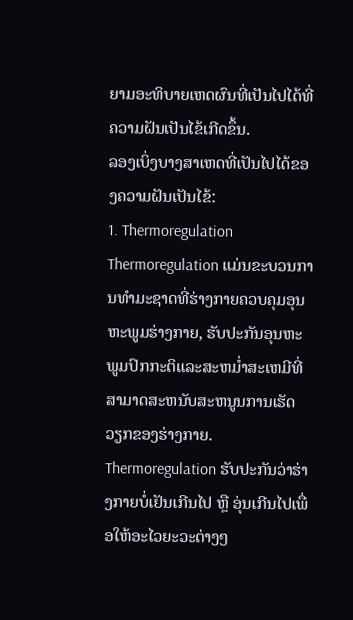ຍາມອະທິບາຍເຫດຜົນທີ່ເປັນໄປໄດ້ທີ່ຄວາມຝັນເປັນໄຂ້ເກີດຂຶ້ນ.
ລອງເບິ່ງບາງສາເຫດທີ່ເປັນໄປໄດ້ຂອງຄວາມຝັນເປັນໄຂ້:
1. Thermoregulation
Thermoregulation ແມ່ນຂະບວນການທໍາມະຊາດທີ່ຮ່າງກາຍຄວບຄຸມອຸນຫະພູມຮ່າງກາຍ, ຮັບປະກັນອຸນຫະພູມປົກກະຕິແລະສະຫມໍ່າສະເຫມີທີ່ສາມາດສະຫນັບສະຫນູນການເຮັດວຽກຂອງຮ່າງກາຍ. Thermoregulation ຮັບປະກັນວ່າຮ່າງກາຍບໍ່ເຢັນເກີນໄປ ຫຼື ອຸ່ນເກີນໄປເພື່ອໃຫ້ອະໄວຍະວະຕ່າງໆ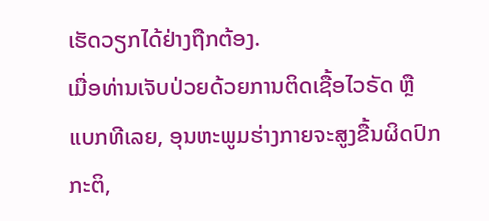ເຮັດວຽກໄດ້ຢ່າງຖືກຕ້ອງ.
ເມື່ອທ່ານເຈັບປ່ວຍດ້ວຍການຕິດເຊື້ອໄວຣັດ ຫຼື ແບກທີເລຍ, ອຸນຫະພູມຮ່າງກາຍຈະສູງຂື້ນຜິດປົກກະຕິ,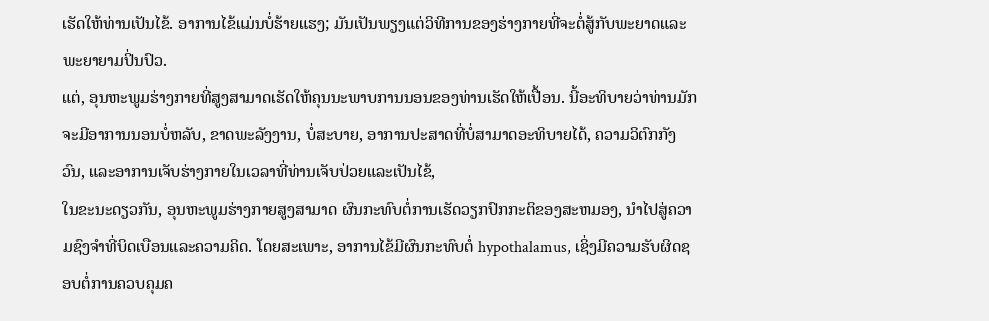ເຮັດໃຫ້ທ່ານເປັນໄຂ້. ອາການໄຂ້ແມ່ນບໍ່ຮ້າຍແຮງ; ມັນເປັນພຽງແຕ່ວິທີການຂອງຮ່າງກາຍທີ່ຈະຕໍ່ສູ້ກັບພະຍາດແລະພະຍາຍາມປິ່ນປົວ.
ແຕ່, ອຸນຫະພູມຮ່າງກາຍທີ່ສູງສາມາດເຮັດໃຫ້ຄຸນນະພາບການນອນຂອງທ່ານເຮັດໃຫ້ເປື້ອນ. ນີ້ອະທິບາຍວ່າທ່ານມັກຈະມີອາການນອນບໍ່ຫລັບ, ຂາດພະລັງງານ, ບໍ່ສະບາຍ, ອາການປະສາດທີ່ບໍ່ສາມາດອະທິບາຍໄດ້, ຄວາມວິຕົກກັງວົນ, ແລະອາການເຈັບຮ່າງກາຍໃນເວລາທີ່ທ່ານເຈັບປ່ວຍແລະເປັນໄຂ້,
ໃນຂະນະດຽວກັນ, ອຸນຫະພູມຮ່າງກາຍສູງສາມາດ ຜົນກະທົບຕໍ່ການເຮັດວຽກປົກກະຕິຂອງສະຫມອງ, ນໍາໄປສູ່ຄວາມຊົງຈໍາທີ່ບິດເບືອນແລະຄວາມຄິດ. ໂດຍສະເພາະ, ອາການໄຂ້ມີຜົນກະທົບຕໍ່ hypothalamus, ເຊິ່ງມີຄວາມຮັບຜິດຊອບຕໍ່ການຄວບຄຸມຄ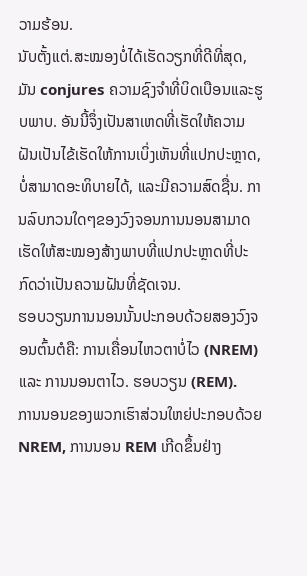ວາມຮ້ອນ.
ນັບຕັ້ງແຕ່.ສະໝອງບໍ່ໄດ້ເຮັດວຽກທີ່ດີທີ່ສຸດ, ມັນ conjures ຄວາມຊົງຈໍາທີ່ບິດເບືອນແລະຮູບພາບ. ອັນນີ້ຈຶ່ງເປັນສາເຫດທີ່ເຮັດໃຫ້ຄວາມຝັນເປັນໄຂ້ເຮັດໃຫ້ການເບິ່ງເຫັນທີ່ແປກປະຫຼາດ, ບໍ່ສາມາດອະທິບາຍໄດ້, ແລະມີຄວາມສົດຊື່ນ. ການລົບກວນໃດໆຂອງວົງຈອນການນອນສາມາດເຮັດໃຫ້ສະໝອງສ້າງພາບທີ່ແປກປະຫຼາດທີ່ປະກົດວ່າເປັນຄວາມຝັນທີ່ຊັດເຈນ.
ຮອບວຽນການນອນນັ້ນປະກອບດ້ວຍສອງວົງຈອນຕົ້ນຕໍຄື: ການເຄື່ອນໄຫວຕາບໍ່ໄວ (NREM) ແລະ ການນອນຕາໄວ. ຮອບວຽນ (REM).
ການນອນຂອງພວກເຮົາສ່ວນໃຫຍ່ປະກອບດ້ວຍ NREM, ການນອນ REM ເກີດຂຶ້ນຢ່າງ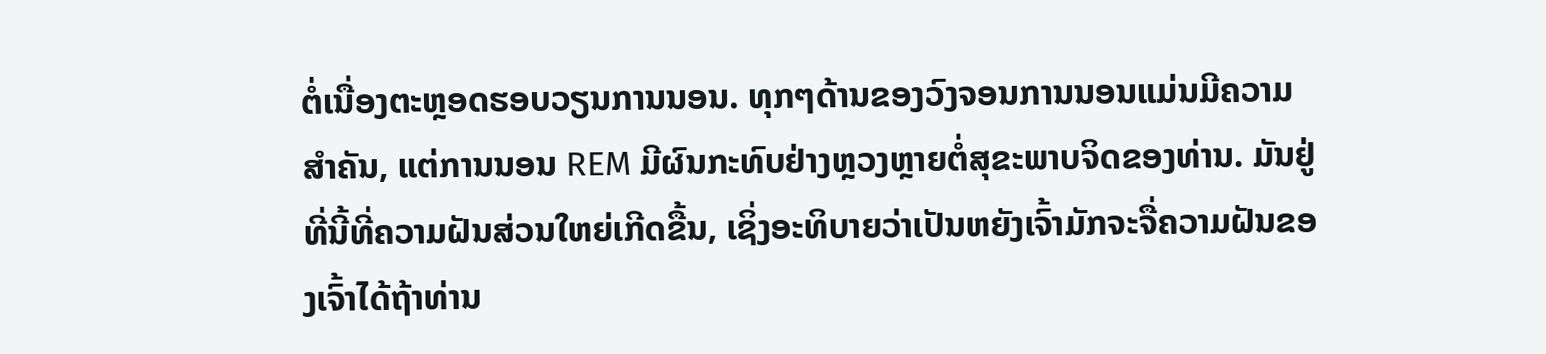ຕໍ່ເນື່ອງຕະຫຼອດຮອບວຽນການນອນ. ທຸກໆດ້ານຂອງວົງຈອນການນອນແມ່ນມີຄວາມສໍາຄັນ, ແຕ່ການນອນ REM ມີຜົນກະທົບຢ່າງຫຼວງຫຼາຍຕໍ່ສຸຂະພາບຈິດຂອງທ່ານ. ມັນຢູ່ທີ່ນີ້ທີ່ຄວາມຝັນສ່ວນໃຫຍ່ເກີດຂື້ນ, ເຊິ່ງອະທິບາຍວ່າເປັນຫຍັງເຈົ້າມັກຈະຈື່ຄວາມຝັນຂອງເຈົ້າໄດ້ຖ້າທ່ານ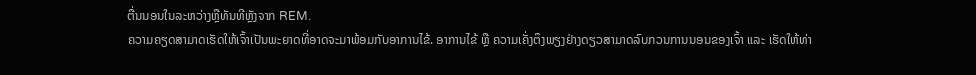ຕື່ນນອນໃນລະຫວ່າງຫຼືທັນທີຫຼັງຈາກ REM.
ຄວາມຄຽດສາມາດເຮັດໃຫ້ເຈົ້າເປັນພະຍາດທີ່ອາດຈະມາພ້ອມກັບອາການໄຂ້. ອາການໄຂ້ ຫຼື ຄວາມເຄັ່ງຕຶງພຽງຢ່າງດຽວສາມາດລົບກວນການນອນຂອງເຈົ້າ ແລະ ເຮັດໃຫ້ທ່າ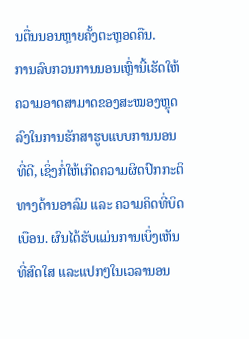ນຕື່ນນອນຫຼາຍຄັ້ງຕະຫຼອດຄືນ.
ການລົບກວນການນອນເຫຼົ່ານີ້ເຮັດໃຫ້ຄວາມອາດສາມາດຂອງສະໝອງຫຼຸດລົງໃນການຮັກສາຮູບແບບການນອນທີ່ດີ, ເຊິ່ງກໍ່ໃຫ້ເກີດຄວາມຜິດປົກກະຕິທາງດ້ານອາລົມ ແລະ ຄວາມຄິດທີ່ບິດເບືອນ. ຜົນໄດ້ຮັບແມ່ນການເບິ່ງເຫັນທີ່ສົດໃສ ແລະແປກໆໃນເວລານອນ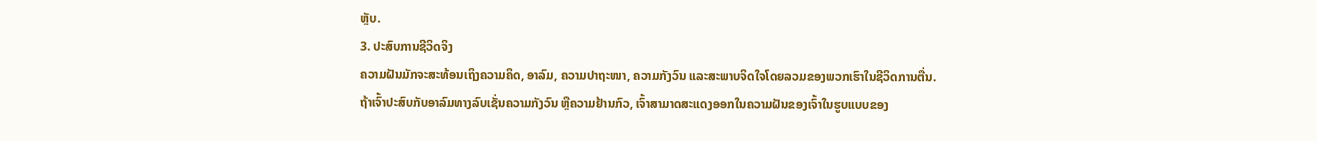ຫຼັບ.
3. ປະສົບການຊີວິດຈິງ
ຄວາມຝັນມັກຈະສະທ້ອນເຖິງຄວາມຄິດ, ອາລົມ, ຄວາມປາຖະໜາ, ຄວາມກັງວົນ ແລະສະພາບຈິດໃຈໂດຍລວມຂອງພວກເຮົາໃນຊີວິດການຕື່ນ.
ຖ້າເຈົ້າປະສົບກັບອາລົມທາງລົບເຊັ່ນຄວາມກັງວົນ ຫຼືຄວາມຢ້ານກົວ, ເຈົ້າສາມາດສະແດງອອກໃນຄວາມຝັນຂອງເຈົ້າໃນຮູບແບບຂອງ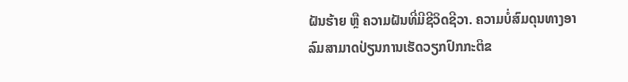ຝັນຮ້າຍ ຫຼື ຄວາມຝັນທີ່ມີຊີວິດຊີວາ. ຄວາມບໍ່ສົມດຸນທາງອາລົມສາມາດປ່ຽນການເຮັດວຽກປົກກະຕິຂ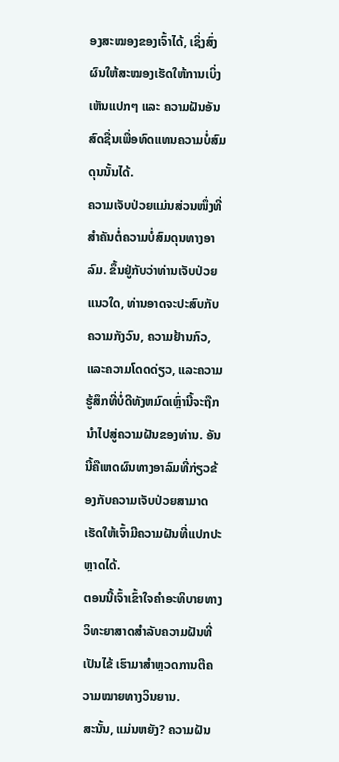ອງສະໝອງຂອງເຈົ້າໄດ້, ເຊິ່ງສົ່ງຜົນໃຫ້ສະໝອງເຮັດໃຫ້ການເບິ່ງເຫັນແປກໆ ແລະ ຄວາມຝັນອັນສົດຊື່ນເພື່ອທົດແທນຄວາມບໍ່ສົມດຸນນັ້ນໄດ້.
ຄວາມເຈັບປ່ວຍແມ່ນສ່ວນໜຶ່ງທີ່ສຳຄັນຕໍ່ຄວາມບໍ່ສົມດຸນທາງອາລົມ. ຂຶ້ນຢູ່ກັບວ່າທ່ານເຈັບປ່ວຍແນວໃດ, ທ່ານອາດຈະປະສົບກັບຄວາມກັງວົນ, ຄວາມຢ້ານກົວ, ແລະຄວາມໂດດດ່ຽວ, ແລະຄວາມຮູ້ສຶກທີ່ບໍ່ດີທັງຫມົດເຫຼົ່ານີ້ຈະຖືກນໍາໄປສູ່ຄວາມຝັນຂອງທ່ານ. ອັນນີ້ຄືເຫດຜົນທາງອາລົມທີ່ກ່ຽວຂ້ອງກັບຄວາມເຈັບປ່ວຍສາມາດເຮັດໃຫ້ເຈົ້າມີຄວາມຝັນທີ່ແປກປະຫຼາດໄດ້.
ຕອນນີ້ເຈົ້າເຂົ້າໃຈຄຳອະທິບາຍທາງວິທະຍາສາດສຳລັບຄວາມຝັນທີ່ເປັນໄຂ້ ເຮົາມາສຳຫຼວດການຕີຄວາມໝາຍທາງວິນຍານ.
ສະນັ້ນ, ແມ່ນຫຍັງ? ຄວາມຝັນ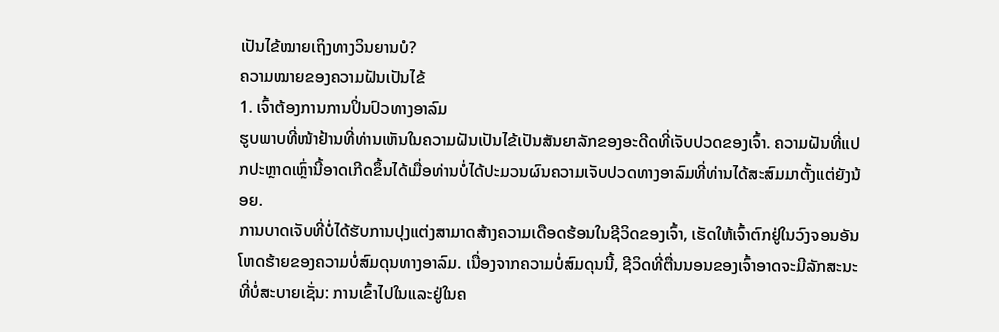ເປັນໄຂ້ໝາຍເຖິງທາງວິນຍານບໍ?
ຄວາມໝາຍຂອງຄວາມຝັນເປັນໄຂ້
1. ເຈົ້າຕ້ອງການການປິ່ນປົວທາງອາລົມ
ຮູບພາບທີ່ໜ້າຢ້ານທີ່ທ່ານເຫັນໃນຄວາມຝັນເປັນໄຂ້ເປັນສັນຍາລັກຂອງອະດີດທີ່ເຈັບປວດຂອງເຈົ້າ. ຄວາມຝັນທີ່ແປກປະຫຼາດເຫຼົ່ານີ້ອາດເກີດຂຶ້ນໄດ້ເມື່ອທ່ານບໍ່ໄດ້ປະມວນຜົນຄວາມເຈັບປວດທາງອາລົມທີ່ທ່ານໄດ້ສະສົມມາຕັ້ງແຕ່ຍັງນ້ອຍ.
ການບາດເຈັບທີ່ບໍ່ໄດ້ຮັບການປຸງແຕ່ງສາມາດສ້າງຄວາມເດືອດຮ້ອນໃນຊີວິດຂອງເຈົ້າ, ເຮັດໃຫ້ເຈົ້າຕົກຢູ່ໃນວົງຈອນອັນໂຫດຮ້າຍຂອງຄວາມບໍ່ສົມດຸນທາງອາລົມ. ເນື່ອງຈາກຄວາມບໍ່ສົມດຸນນີ້, ຊີວິດທີ່ຕື່ນນອນຂອງເຈົ້າອາດຈະມີລັກສະນະທີ່ບໍ່ສະບາຍເຊັ່ນ: ການເຂົ້າໄປໃນແລະຢູ່ໃນຄ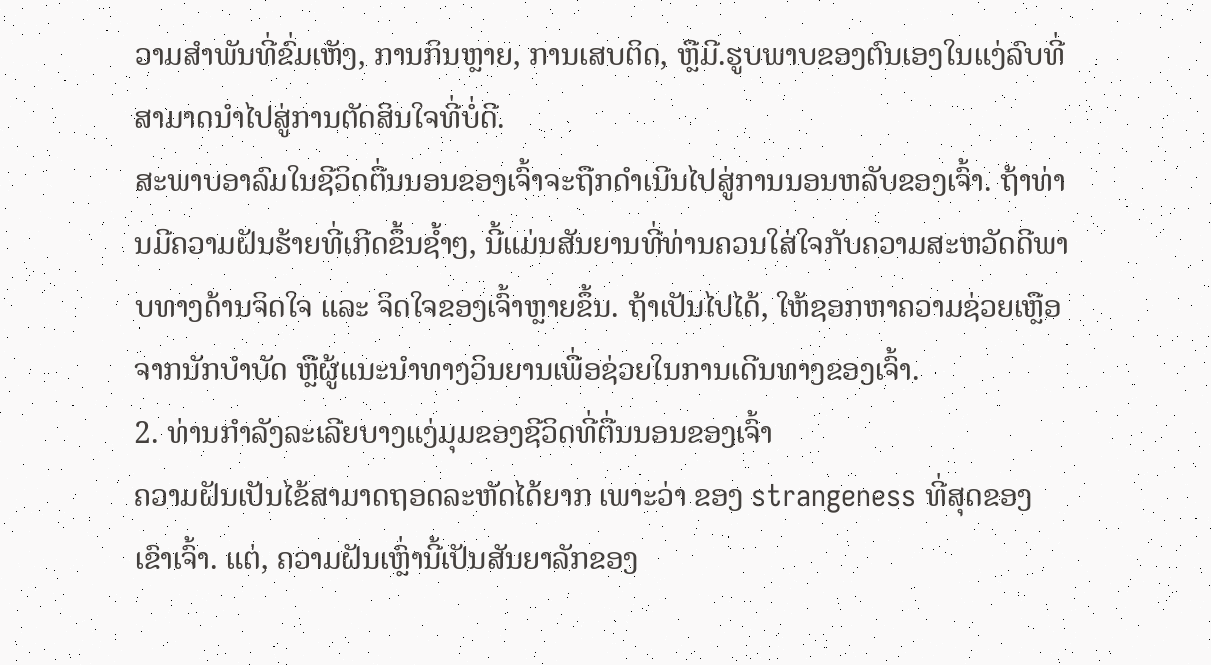ວາມສໍາພັນທີ່ຂົ່ມເຫັງ, ການກິນຫຼາຍ, ການເສບຕິດ, ຫຼືມີ.ຮູບພາບຂອງຕົນເອງໃນແງ່ລົບທີ່ສາມາດນໍາໄປສູ່ການຕັດສິນໃຈທີ່ບໍ່ດີ.
ສະພາບອາລົມໃນຊີວິດຕື່ນນອນຂອງເຈົ້າຈະຖືກດໍາເນີນໄປສູ່ການນອນຫລັບຂອງເຈົ້າ. ຖ້າທ່ານມີຄວາມຝັນຮ້າຍທີ່ເກີດຂຶ້ນຊ້ຳໆ, ນີ້ແມ່ນສັນຍານທີ່ທ່ານຄວນໃສ່ໃຈກັບຄວາມສະຫວັດດີພາບທາງດ້ານຈິດໃຈ ແລະ ຈິດໃຈຂອງເຈົ້າຫຼາຍຂຶ້ນ. ຖ້າເປັນໄປໄດ້, ໃຫ້ຊອກຫາຄວາມຊ່ວຍເຫຼືອຈາກນັກບຳບັດ ຫຼືຜູ້ແນະນຳທາງວິນຍານເພື່ອຊ່ວຍໃນການເດີນທາງຂອງເຈົ້າ.
2. ທ່ານກຳລັງລະເລີຍບາງແງ່ມຸມຂອງຊີວິດທີ່ຕື່ນນອນຂອງເຈົ້າ
ຄວາມຝັນເປັນໄຂ້ສາມາດຖອດລະຫັດໄດ້ຍາກ ເພາະວ່າ ຂອງ strangeness ທີ່ສຸດຂອງເຂົາເຈົ້າ. ແຕ່, ຄວາມຝັນເຫຼົ່ານີ້ເປັນສັນຍາລັກຂອງ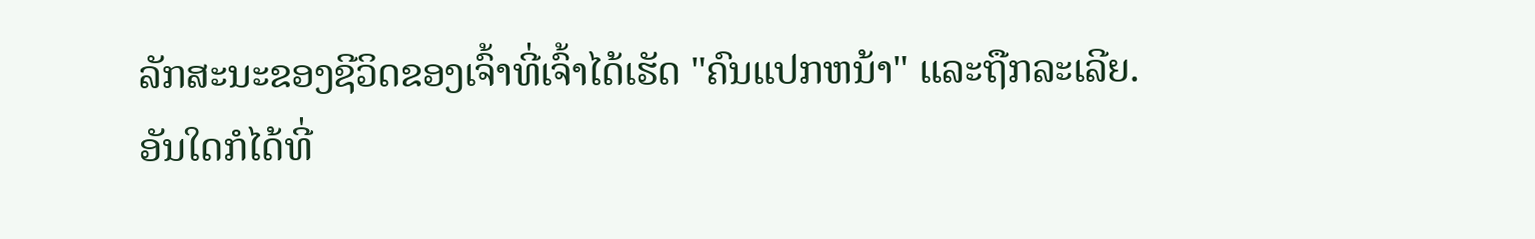ລັກສະນະຂອງຊີວິດຂອງເຈົ້າທີ່ເຈົ້າໄດ້ເຮັດ "ຄົນແປກຫນ້າ" ແລະຖືກລະເລີຍ.
ອັນໃດກໍໄດ້ທີ່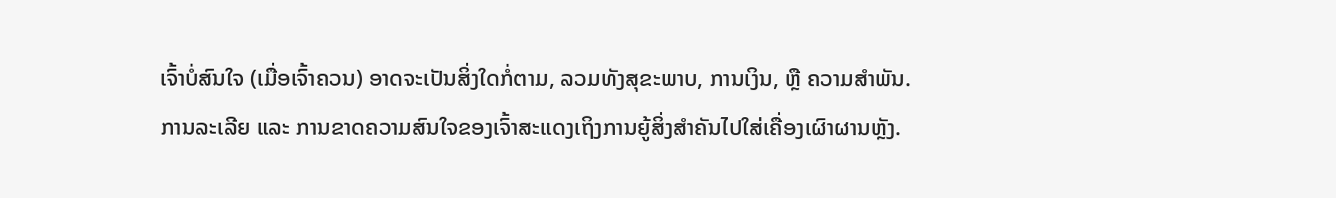ເຈົ້າບໍ່ສົນໃຈ (ເມື່ອເຈົ້າຄວນ) ອາດຈະເປັນສິ່ງໃດກໍ່ຕາມ, ລວມທັງສຸຂະພາບ, ການເງິນ, ຫຼື ຄວາມສຳພັນ.
ການລະເລີຍ ແລະ ການຂາດຄວາມສົນໃຈຂອງເຈົ້າສະແດງເຖິງການຍູ້ສິ່ງສຳຄັນໄປໃສ່ເຄື່ອງເຜົາຜານຫຼັງ.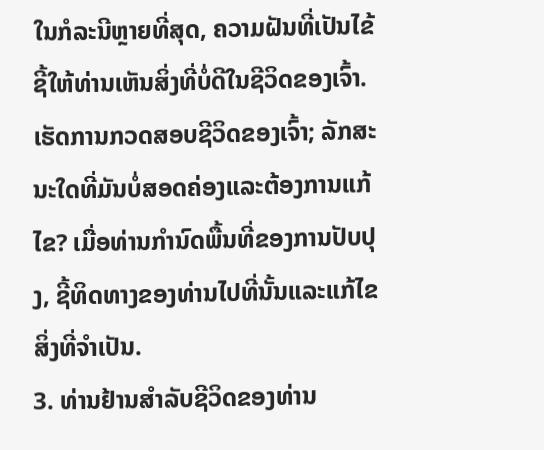ໃນກໍລະນີຫຼາຍທີ່ສຸດ, ຄວາມຝັນທີ່ເປັນໄຂ້ຊີ້ໃຫ້ທ່ານເຫັນສິ່ງທີ່ບໍ່ດີໃນຊີວິດຂອງເຈົ້າ. ເຮັດການກວດສອບຊີວິດຂອງເຈົ້າ; ລັກສະນະໃດທີ່ມັນບໍ່ສອດຄ່ອງແລະຕ້ອງການແກ້ໄຂ? ເມື່ອທ່ານກໍານົດພື້ນທີ່ຂອງການປັບປຸງ, ຊີ້ທິດທາງຂອງທ່ານໄປທີ່ນັ້ນແລະແກ້ໄຂສິ່ງທີ່ຈໍາເປັນ.
3. ທ່ານຢ້ານສໍາລັບຊີວິດຂອງທ່ານ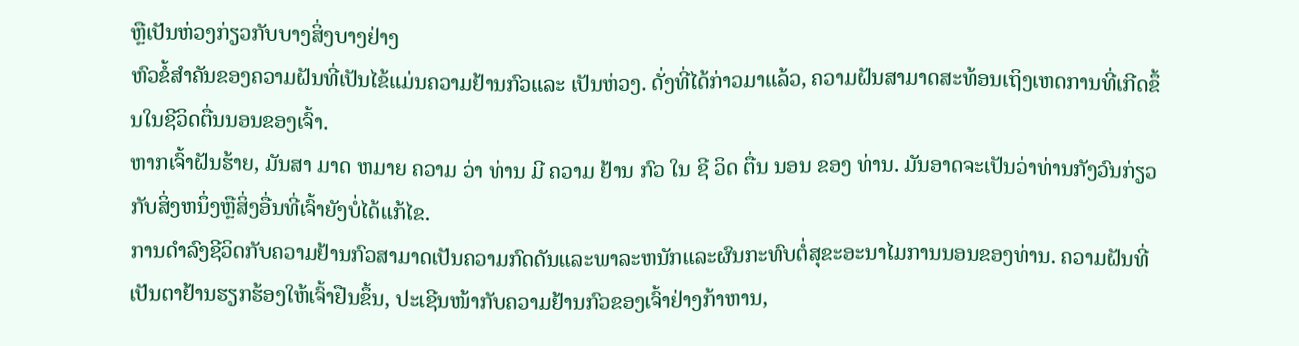ຫຼືເປັນຫ່ວງກ່ຽວກັບບາງສິ່ງບາງຢ່າງ
ຫົວຂໍ້ສໍາຄັນຂອງຄວາມຝັນທີ່ເປັນໄຂ້ແມ່ນຄວາມຢ້ານກົວແລະ ເປັນຫ່ວງ. ດັ່ງທີ່ໄດ້ກ່າວມາແລ້ວ, ຄວາມຝັນສາມາດສະທ້ອນເຖິງເຫດການທີ່ເກີດຂຶ້ນໃນຊີວິດຕື່ນນອນຂອງເຈົ້າ.
ຫາກເຈົ້າຝັນຮ້າຍ, ມັນສາ ມາດ ຫມາຍ ຄວາມ ວ່າ ທ່ານ ມີ ຄວາມ ຢ້ານ ກົວ ໃນ ຊີ ວິດ ຕື່ນ ນອນ ຂອງ ທ່ານ. ມັນອາດຈະເປັນວ່າທ່ານກັງວົນກ່ຽວກັບສິ່ງຫນຶ່ງຫຼືສິ່ງອື່ນທີ່ເຈົ້າຍັງບໍ່ໄດ້ແກ້ໄຂ.
ການດໍາລົງຊີວິດກັບຄວາມຢ້ານກົວສາມາດເປັນຄວາມກົດດັນແລະພາລະຫນັກແລະຜົນກະທົບຕໍ່ສຸຂະອະນາໄມການນອນຂອງທ່ານ. ຄວາມຝັນທີ່ເປັນຕາຢ້ານຮຽກຮ້ອງໃຫ້ເຈົ້າຢືນຂຶ້ນ, ປະເຊີນໜ້າກັບຄວາມຢ້ານກົວຂອງເຈົ້າຢ່າງກ້າຫານ,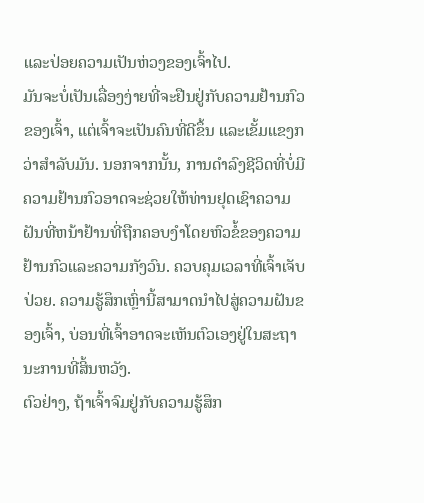ແລະປ່ອຍຄວາມເປັນຫ່ວງຂອງເຈົ້າໄປ.
ມັນຈະບໍ່ເປັນເລື່ອງງ່າຍທີ່ຈະຢືນຢູ່ກັບຄວາມຢ້ານກົວຂອງເຈົ້າ, ແຕ່ເຈົ້າຈະເປັນຄົນທີ່ດີຂຶ້ນ ແລະເຂັ້ມແຂງກວ່າສຳລັບມັນ. ນອກຈາກນັ້ນ, ການດໍາລົງຊີວິດທີ່ບໍ່ມີຄວາມຢ້ານກົວອາດຈະຊ່ວຍໃຫ້ທ່ານຢຸດເຊົາຄວາມຝັນທີ່ຫນ້າຢ້ານທີ່ຖືກຄອບງໍາໂດຍຫົວຂໍ້ຂອງຄວາມຢ້ານກົວແລະຄວາມກັງວົນ. ຄວບຄຸມເວລາທີ່ເຈົ້າເຈັບປ່ວຍ. ຄວາມຮູ້ສຶກເຫຼົ່ານີ້ສາມາດນຳໄປສູ່ຄວາມຝັນຂອງເຈົ້າ, ບ່ອນທີ່ເຈົ້າອາດຈະເຫັນຕົວເອງຢູ່ໃນສະຖານະການທີ່ສິ້ນຫວັງ.
ຕົວຢ່າງ, ຖ້າເຈົ້າຈົມຢູ່ກັບຄວາມຮູ້ສຶກ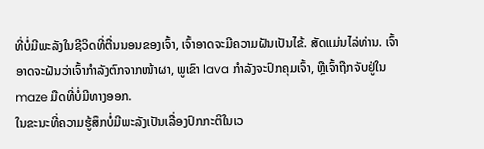ທີ່ບໍ່ມີພະລັງໃນຊີວິດທີ່ຕື່ນນອນຂອງເຈົ້າ, ເຈົ້າອາດຈະມີຄວາມຝັນເປັນໄຂ້. ສັດແມ່ນໄລ່ທ່ານ. ເຈົ້າອາດຈະຝັນວ່າເຈົ້າກຳລັງຕົກຈາກໜ້າຜາ, ພູເຂົາ lava ກໍາລັງຈະປົກຄຸມເຈົ້າ, ຫຼືເຈົ້າຖືກຈັບຢູ່ໃນ maze ມືດທີ່ບໍ່ມີທາງອອກ.
ໃນຂະນະທີ່ຄວາມຮູ້ສຶກບໍ່ມີພະລັງເປັນເລື່ອງປົກກະຕິໃນເວ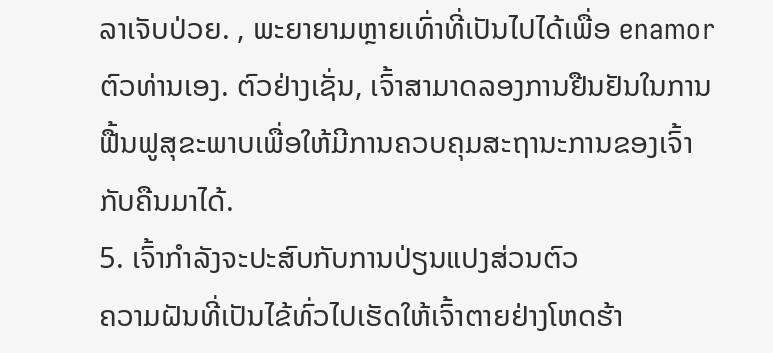ລາເຈັບປ່ວຍ. , ພະຍາຍາມຫຼາຍເທົ່າທີ່ເປັນໄປໄດ້ເພື່ອ enamor ຕົວທ່ານເອງ. ຕົວຢ່າງເຊັ່ນ, ເຈົ້າສາມາດລອງການຢືນຢັນໃນການຟື້ນຟູສຸຂະພາບເພື່ອໃຫ້ມີການຄວບຄຸມສະຖານະການຂອງເຈົ້າກັບຄືນມາໄດ້.
5. ເຈົ້າກຳລັງຈະປະສົບກັບການປ່ຽນແປງສ່ວນຕົວ
ຄວາມຝັນທີ່ເປັນໄຂ້ທົ່ວໄປເຮັດໃຫ້ເຈົ້າຕາຍຢ່າງໂຫດຮ້າ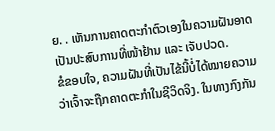ຍ. . ເຫັນການຄາດຕະກຳຕົວເອງໃນຄວາມຝັນອາດເປັນປະສົບການທີ່ໜ້າຢ້ານ ແລະ ເຈັບປວດ.
ຂໍຂອບໃຈ, ຄວາມຝັນທີ່ເປັນໄຂ້ນີ້ບໍ່ໄດ້ໝາຍຄວາມວ່າເຈົ້າຈະຖືກຄາດຕະກຳໃນຊີວິດຈິງ. ໃນທາງກົງກັນ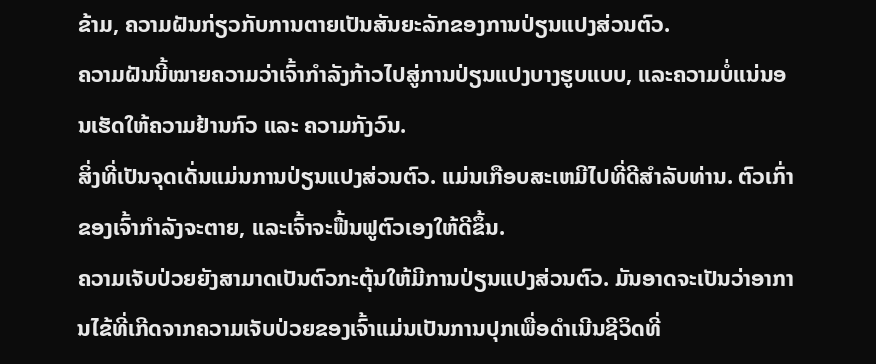ຂ້າມ, ຄວາມຝັນກ່ຽວກັບການຕາຍເປັນສັນຍະລັກຂອງການປ່ຽນແປງສ່ວນຕົວ.
ຄວາມຝັນນີ້ໝາຍຄວາມວ່າເຈົ້າກຳລັງກ້າວໄປສູ່ການປ່ຽນແປງບາງຮູບແບບ, ແລະຄວາມບໍ່ແນ່ນອນເຮັດໃຫ້ຄວາມຢ້ານກົວ ແລະ ຄວາມກັງວົນ.
ສິ່ງທີ່ເປັນຈຸດເດັ່ນແມ່ນການປ່ຽນແປງສ່ວນຕົວ. ແມ່ນເກືອບສະເຫມີໄປທີ່ດີສໍາລັບທ່ານ. ຕົວເກົ່າຂອງເຈົ້າກຳລັງຈະຕາຍ, ແລະເຈົ້າຈະຟື້ນຟູຕົວເອງໃຫ້ດີຂຶ້ນ.
ຄວາມເຈັບປ່ວຍຍັງສາມາດເປັນຕົວກະຕຸ້ນໃຫ້ມີການປ່ຽນແປງສ່ວນຕົວ. ມັນອາດຈະເປັນວ່າອາການໄຂ້ທີ່ເກີດຈາກຄວາມເຈັບປ່ວຍຂອງເຈົ້າແມ່ນເປັນການປຸກເພື່ອດໍາເນີນຊີວິດທີ່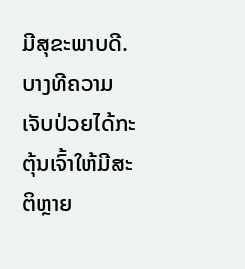ມີສຸຂະພາບດີ. ບາງທີຄວາມເຈັບປ່ວຍໄດ້ກະຕຸ້ນເຈົ້າໃຫ້ມີສະຕິຫຼາຍ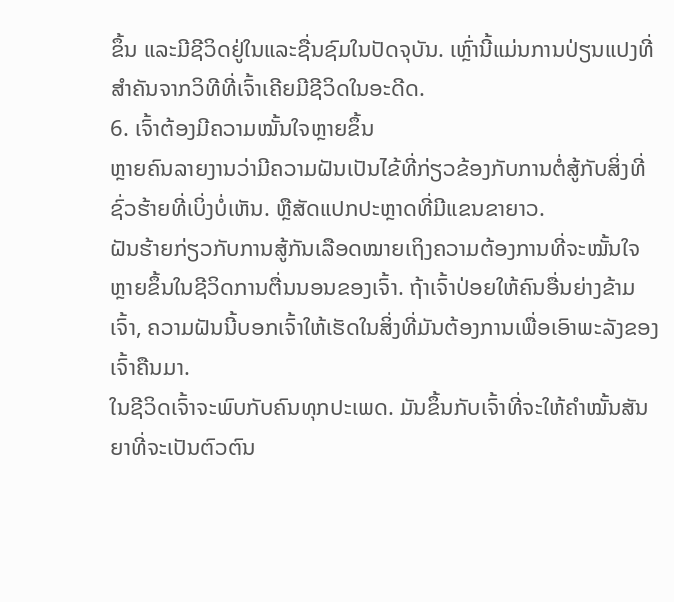ຂຶ້ນ ແລະມີຊີວິດຢູ່ໃນແລະຊື່ນຊົມໃນປັດຈຸບັນ. ເຫຼົ່ານີ້ແມ່ນການປ່ຽນແປງທີ່ສໍາຄັນຈາກວິທີທີ່ເຈົ້າເຄີຍມີຊີວິດໃນອະດີດ.
6. ເຈົ້າຕ້ອງມີຄວາມໝັ້ນໃຈຫຼາຍຂຶ້ນ
ຫຼາຍຄົນລາຍງານວ່າມີຄວາມຝັນເປັນໄຂ້ທີ່ກ່ຽວຂ້ອງກັບການຕໍ່ສູ້ກັບສິ່ງທີ່ຊົ່ວຮ້າຍທີ່ເບິ່ງບໍ່ເຫັນ. ຫຼືສັດແປກປະຫຼາດທີ່ມີແຂນຂາຍາວ.
ຝັນຮ້າຍກ່ຽວກັບການສູ້ກັນເລືອດໝາຍເຖິງຄວາມຕ້ອງການທີ່ຈະໝັ້ນໃຈຫຼາຍຂຶ້ນໃນຊີວິດການຕື່ນນອນຂອງເຈົ້າ. ຖ້າເຈົ້າປ່ອຍໃຫ້ຄົນອື່ນຍ່າງຂ້າມເຈົ້າ, ຄວາມຝັນນີ້ບອກເຈົ້າໃຫ້ເຮັດໃນສິ່ງທີ່ມັນຕ້ອງການເພື່ອເອົາພະລັງຂອງເຈົ້າຄືນມາ.
ໃນຊີວິດເຈົ້າຈະພົບກັບຄົນທຸກປະເພດ. ມັນຂຶ້ນກັບເຈົ້າທີ່ຈະໃຫ້ຄໍາໝັ້ນສັນຍາທີ່ຈະເປັນຕົວຕົນ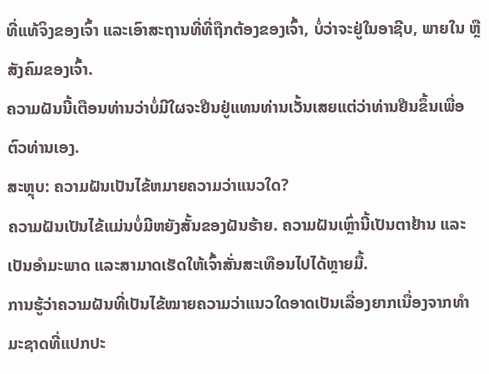ທີ່ແທ້ຈິງຂອງເຈົ້າ ແລະເອົາສະຖານທີ່ທີ່ຖືກຕ້ອງຂອງເຈົ້າ, ບໍ່ວ່າຈະຢູ່ໃນອາຊີບ, ພາຍໃນ ຫຼື ສັງຄົມຂອງເຈົ້າ.
ຄວາມຝັນນີ້ເຕືອນທ່ານວ່າບໍ່ມີໃຜຈະຢືນຢູ່ແທນທ່ານເວັ້ນເສຍແຕ່ວ່າທ່ານຢືນຂຶ້ນເພື່ອຕົວທ່ານເອງ.
ສະຫຼຸບ: ຄວາມຝັນເປັນໄຂ້ຫມາຍຄວາມວ່າແນວໃດ?
ຄວາມຝັນເປັນໄຂ້ແມ່ນບໍ່ມີຫຍັງສັ້ນຂອງຝັນຮ້າຍ. ຄວາມຝັນເຫຼົ່ານີ້ເປັນຕາຢ້ານ ແລະເປັນອຳມະພາດ ແລະສາມາດເຮັດໃຫ້ເຈົ້າສັ່ນສະເທືອນໄປໄດ້ຫຼາຍມື້.
ການຮູ້ວ່າຄວາມຝັນທີ່ເປັນໄຂ້ໝາຍຄວາມວ່າແນວໃດອາດເປັນເລື່ອງຍາກເນື່ອງຈາກທຳມະຊາດທີ່ແປກປະ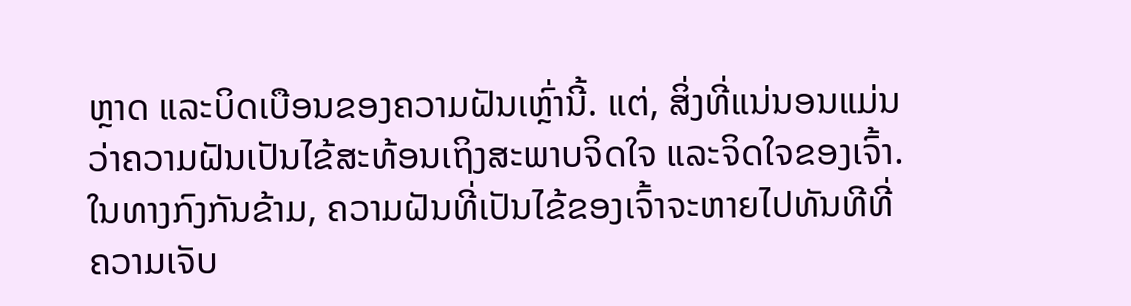ຫຼາດ ແລະບິດເບືອນຂອງຄວາມຝັນເຫຼົ່ານີ້. ແຕ່, ສິ່ງທີ່ແນ່ນອນແມ່ນວ່າຄວາມຝັນເປັນໄຂ້ສະທ້ອນເຖິງສະພາບຈິດໃຈ ແລະຈິດໃຈຂອງເຈົ້າ. ໃນທາງກົງກັນຂ້າມ, ຄວາມຝັນທີ່ເປັນໄຂ້ຂອງເຈົ້າຈະຫາຍໄປທັນທີທີ່ຄວາມເຈັບ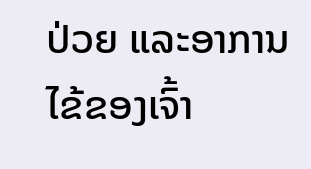ປ່ວຍ ແລະອາການໄຂ້ຂອງເຈົ້າ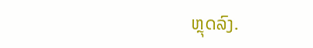ຫຼຸດລົງ.